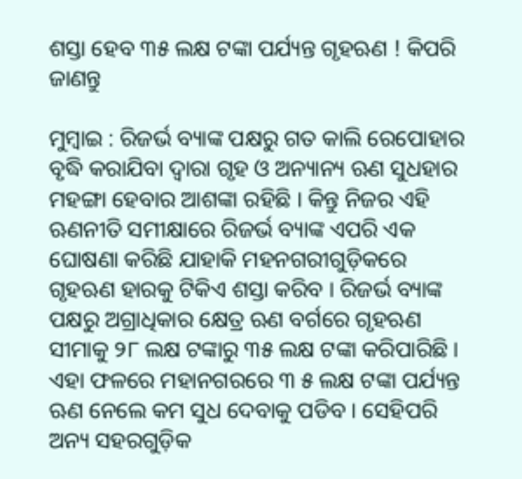ଶସ୍ତା ହେବ ୩୫ ଲକ୍ଷ ଟଙ୍କା ପର୍ଯ୍ୟନ୍ତ ଗୃହଋଣ ! କିପରି ଜାଣନ୍ତୁ

ମୁମ୍ବାଇ : ରିଜର୍ଭ ବ୍ୟାଙ୍କ ପକ୍ଷରୁ ଗତ କାଲି ରେପୋହାର ବୃଦ୍ଧି କରାଯିବା ଦ୍ୱାରା ଗୃହ ଓ ଅନ୍ୟାନ୍ୟ ଋଣ ସୁଧହାର ମହଙ୍ଗା ହେବାର ଆଶଙ୍କା ରହିଛି । କିନ୍ତୁ ନିଜର ଏହି ଋଣନୀତି ସମୀକ୍ଷାରେ ରିଜର୍ଭ ବ୍ୟାଙ୍କ ଏପରି ଏକ ଘୋଷଣା କରିଛି ଯାହାକି ମହନଗରୀଗୁଡ଼ିକରେ ଗୃହଋଣ ହାରକୁ ଟିକିଏ ଶସ୍ତା କରିବ । ରିଜର୍ଭ ବ୍ୟାଙ୍କ ପକ୍ଷରୁ ଅଗ୍ରାଧିକାର କ୍ଷେତ୍ର ଋଣ ବର୍ଗରେ ଗୃହଋଣ ସୀମାକୁ ୨୮ ଲକ୍ଷ ଟଙ୍କାରୁ ୩୫ ଲକ୍ଷ ଟଙ୍କା କରିପାରିଛି । ଏହା ଫଳରେ ମହାନଗରରେ ୩ ୫ ଲକ୍ଷ ଟଙ୍କା ପର୍ଯ୍ୟନ୍ତ ଋଣ ନେଲେ କମ ସୁଧ ଦେବାକୁ ପଡିବ । ସେହିପରି ଅନ୍ୟ ସହରଗୁଡ଼ିକ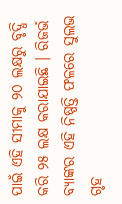ପାଇଁ ଏହି ସୀମାକୁ ୨୦ ଲକ୍ଷରୁ ବୃଦ୍ଧି କରି ୨୫ ଲକ୍ଷ କରାଯାଇଛି । ରିଜର୍ଭ ବ୍ୟାଙ୍କର ଏହି ନିଷ୍ପତ୍ତି ଫଳରେ ସୁଲଭ ଗୃହ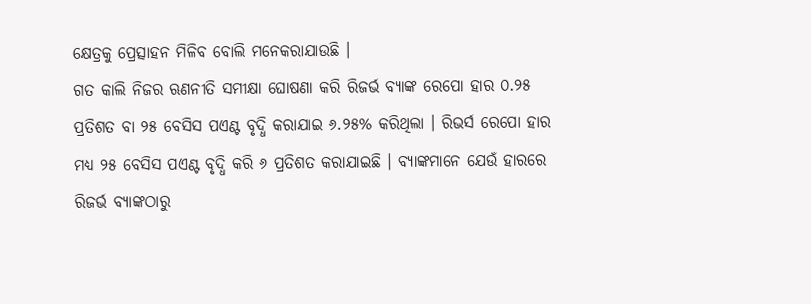କ୍ଷେତ୍ରକୁ ପ୍ରେତ୍ସାହନ ମିଳିବ ବୋଲି ମନେକରାଯାଉଛି ।
ଗତ କାଲି ନିଜର ଋଣନୀତି ସମୀକ୍ଷା ଘୋଷଣା କରି ରିଜର୍ଭ ବ୍ୟାଙ୍କ ରେପୋ ହାର ୦.୨୫ ପ୍ରତିଶତ ବା ୨୫ ବେସିସ ପଏଣ୍ଟ ବୃଦ୍ଧି କରାଯାଇ ୬.୨୫% କରିଥିଲା । ରିଭର୍ସ ରେପୋ ହାର ମଧ୍ୟ ୨୫ ବେସିସ ପଏଣ୍ଟ ବୃଦ୍ଧି କରି ୬ ପ୍ରତିଶତ କରାଯାଇଛି । ବ୍ୟାଙ୍କମାନେ ଯେଉଁ ହାରରେ ରିଜର୍ଭ ବ୍ୟାଙ୍କଠାରୁ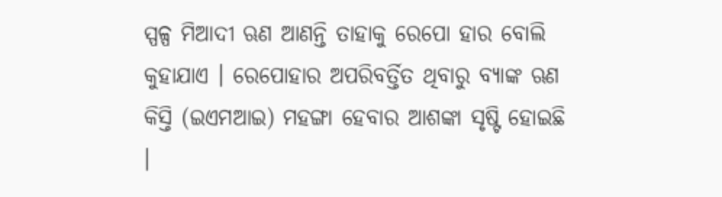ସ୍ପଳ୍ପ ମିଆଦୀ ଋଣ ଆଣନ୍ତି ତାହାକୁ ରେପୋ ହାର ବୋଲି କୁହାଯାଏ । ରେପୋହାର ଅପରିବର୍ତ୍ତିତ ଥିବାରୁ ବ୍ୟାଙ୍କ ଋଣ କିସ୍ତି (ଇଏମଆଇ) ମହଙ୍ଗା ହେବାର ଆଶଙ୍କା ସୃଷ୍ଟି ହୋଇଛି ।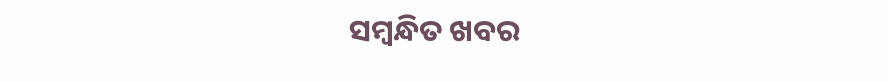ସମ୍ବନ୍ଧିତ ଖବର